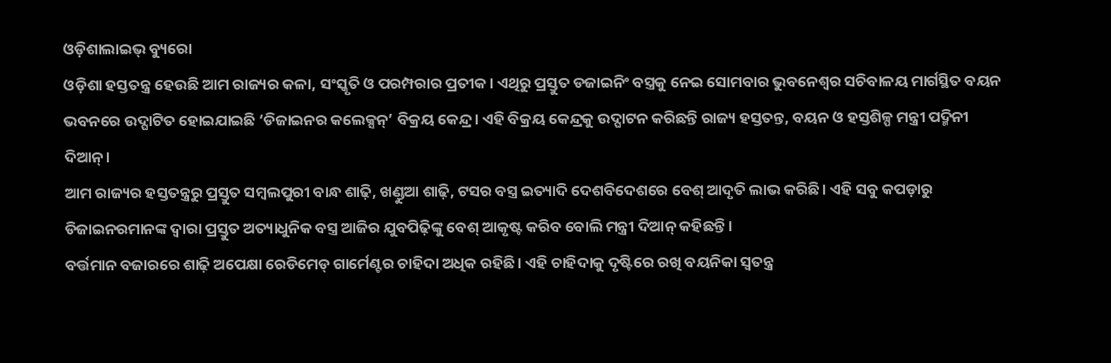ଓଡ଼ିଶାଲାଇଭ୍ ବ୍ୟୁରୋ
ଓଡ଼ିଶା ହସ୍ତତନ୍ତ୍ର ହେଉଛି ଆମ ରାଜ୍ୟର କଳା, ସଂସ୍କୃତି ଓ ପରମ୍ପରାର ପ୍ରତୀକ। ଏଥିରୁ ପ୍ରସ୍ତୁତ ଡଜାଇନିଂ ବସ୍ତ୍ରକୁ ନେଇ ସୋମବାର ଭୁବନେଶ୍ୱର ସଚିବାଳୟ ମାର୍ଗସ୍ଥିତ ବୟନ ଭବନରେ ଉଦ୍ଘାଟିତ ହୋଇଯାଇଛି ‘ଡିଜାଇନର କଲେକ୍ସନ୍’ ବିକ୍ରୟ କେନ୍ଦ୍ର। ଏହି ବିକ୍ରୟ କେନ୍ଦ୍ରକୁ ଉଦ୍ଘାଟନ କରିଛନ୍ତି ରାଜ୍ୟ ହସ୍ତତନ୍ତ, ବୟନ ଓ ହସ୍ତଶିଳ୍ପ ମନ୍ତ୍ରୀ ପଦ୍ମିନୀ ଦିଆନ୍।
ଆମ ରାଜ୍ୟର ହସ୍ତତନ୍ତ୍ରରୁ ପ୍ରସ୍ତୁତ ସମ୍ବଲପୁରୀ ବାନ୍ଧ ଶାଢ଼ି, ଖଣ୍ଡୁଆ ଶାଢ଼ି, ଟସର ବସ୍ତ୍ର ଇତ୍ୟାଦି ଦେଶବିଦେଶରେ ବେଶ୍ ଆଦୃତି ଲାଭ କରିଛି। ଏହି ସବୁ କପଡ଼ାରୁ ଡିଜାଇନରମାନଙ୍କ ଦ୍ୱାରା ପ୍ରସ୍ତୁତ ଅତ୍ୟାଧୁନିକ ବସ୍ତ୍ର ଆଜିର ଯୁବପିଢ଼ିଙ୍କୁ ବେଶ୍ ଆକୃଷ୍ଟ କରିବ ବୋଲି ମନ୍ତ୍ରୀ ଦିଆନ୍ କହିଛନ୍ତି।
ବର୍ତ୍ତମାନ ବଜାରରେ ଶାଢ଼ି ଅପେକ୍ଷା ରେଡିମେଡ୍ ଗାର୍ମେଣ୍ଟର ଚାହିଦା ଅଧିକ ରହିଛି। ଏହି ଚାହିଦାକୁ ଦୃଷ୍ଟିରେ ରଖି ବୟନିକା ସ୍ୱତନ୍ତ୍ର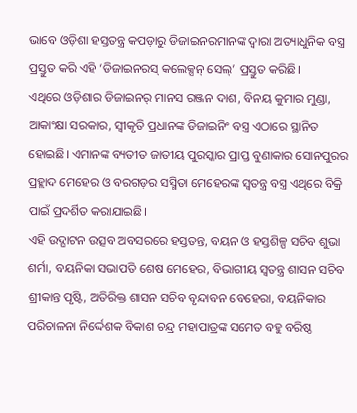ଭାବେ ଓଡ଼ିଶା ହସ୍ତତନ୍ତ୍ର କପଡ଼ାରୁ ଡିଜାଇନରମାନଙ୍କ ଦ୍ୱାରା ଅତ୍ୟାଧୁନିକ ବସ୍ତ୍ର ପ୍ରସ୍ତୁତ କରି ଏହି ‘ଡିଜାଇନରସ୍ କଲେକ୍ସନ୍ ସେଲ୍’ ପ୍ରସ୍ତୁତ କରିଛି।
ଏଥିରେ ଓଡ଼ିଶାର ଡିଜାଇନର୍ ମାନସ ରଞ୍ଜନ ଦାଶ, ବିନୟ କୁମାର ମୁଣ୍ଡା, ଆକାଂକ୍ଷା ସରକାର, ସ୍ୱୀକୃତି ପ୍ରଧାନଙ୍କ ଡିଜାଇନିଂ ବସ୍ତ୍ର ଏଠାରେ ସ୍ଥାନିତ ହୋଇଛି। ଏମାନଙ୍କ ବ୍ୟତୀତ ଜାତୀୟ ପୁରସ୍କାର ପ୍ରାପ୍ତ ବୁଣାକାର ସୋନପୁରର ପ୍ରହ୍ଲାଦ ମେହେର ଓ ବରଗଡ଼ର ସସ୍ମିତା ମେହେରଙ୍କ ସ୍ୱତନ୍ତ୍ର ବସ୍ତ୍ର ଏଥିରେ ବିକ୍ରି ପାଇଁ ପ୍ରଦର୍ଶିତ କରାଯାଇଛି।
ଏହି ଉଦ୍ଘାଟନ ଉତ୍ସବ ଅବସରରେ ହସ୍ତତନ୍ତ, ବୟନ ଓ ହସ୍ତଶିଳ୍ପ ସଚିବ ଶୁଭା ଶର୍ମା, ବୟନିକା ସଭାପତି ଶେଷ ମେହେର, ବିଭାଗୀୟ ସ୍ୱତନ୍ତ୍ର ଶାସନ ସଚିବ ଶ୍ରୀକାନ୍ତ ପୃଷ୍ଟି, ଅତିରିକ୍ତ ଶାସନ ସଚିବ ବୃନ୍ଦାବନ ବେହେରା, ବୟନିକାର ପରିଚାଳନା ନିର୍ଦ୍ଦେଶକ ବିକାଶ ଚନ୍ଦ୍ର ମହାପାତ୍ରଙ୍କ ସମେତ ବହୁ ବରିଷ୍ଠ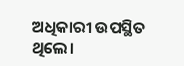ଅଧିକାରୀ ଉପସ୍ଥିତ ଥିଲେ।